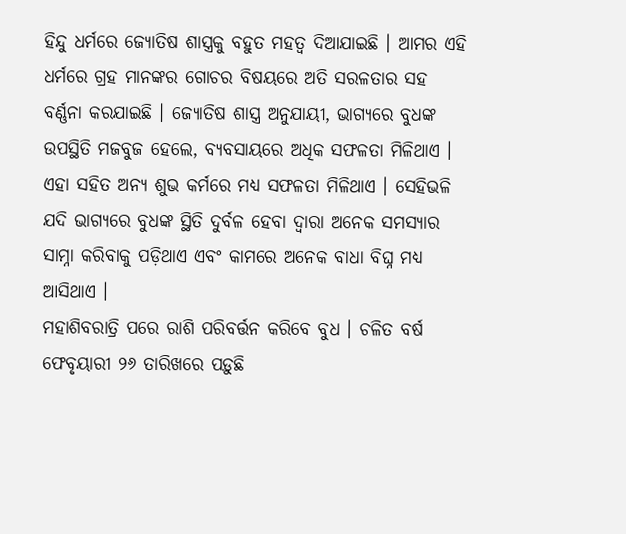ହିନ୍ଦୁ ଧର୍ମରେ ଜ୍ୟୋତିଷ ଶାସ୍ତ୍ରକୁ ବହୁତ ମହତ୍ୱ ଦିଆଯାଇଛି । ଆମର ଏହି ଧର୍ମରେ ଗ୍ରହ ମାନଙ୍କର ଗୋଚର ବିଷୟରେ ଅତି ସରଳତାର ସହ ବର୍ଣ୍ଣନା କରଯାଇଛି । ଜ୍ୟୋତିଷ ଶାସ୍ତ୍ର ଅନୁଯାୟୀ, ଭାଗ୍ୟରେ ବୁଧଙ୍କ ଉପସ୍ଥିତି ମଜବୁଜ ହେଲେ, ବ୍ୟବସାୟରେ ଅଧିକ ସଫଳତା ମିଳିଥାଏ । ଏହା ସହିତ ଅନ୍ୟ ଶୁଭ କର୍ମରେ ମଧ୍ୟ ସଫଳତା ମିଳିଥାଏ । ସେହିଭଳି ଯଦି ଭାଗ୍ୟରେ ବୁଧଙ୍କ ସ୍ଥିତି ଦୁର୍ବଳ ହେବା ଦ୍ୱାରା ଅନେକ ସମସ୍ୟାର ସାମ୍ନା କରିବାକୁ ପଡ଼ିଥାଏ ଏବଂ କାମରେ ଅନେକ ବାଧା ବିଘ୍ନ ମଧ୍ୟ ଆସିଥାଏ ।
ମହାଶିବରାତ୍ରି ପରେ ରାଶି ପରିବର୍ତ୍ତନ କରିବେ ବୁଧ । ଚଳିତ ବର୍ଷ ଫେବୃୟାରୀ ୨୬ ତାରିଖରେ ପଡ଼ୁଛି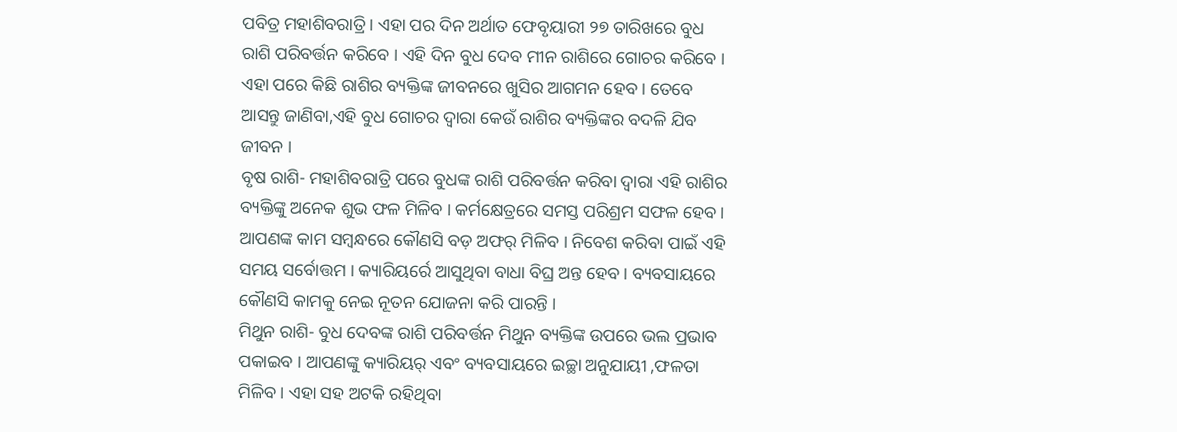ପବିତ୍ର ମହାଶିବରାତ୍ରି । ଏହା ପର ଦିନ ଅର୍ଥାତ ଫେବୃୟାରୀ ୨୭ ତାରିଖରେ ବୁଧ ରାଶି ପରିବର୍ତ୍ତନ କରିବେ । ଏହି ଦିନ ବୁଧ ଦେବ ମୀନ ରାଶିରେ ଗୋଚର କରିବେ । ଏହା ପରେ କିଛି ରାଶିର ବ୍ୟକ୍ତିଙ୍କ ଜୀବନରେ ଖୁସିର ଆଗମନ ହେବ । ତେବେ ଆସନ୍ତୁ ଜାଣିବା,ଏହି ବୁଧ ଗୋଚର ଦ୍ୱାରା କେଉଁ ରାଶିର ବ୍ୟକ୍ତିଙ୍କର ବଦଳି ଯିବ ଜୀବନ ।
ବୃଷ ରାଶି- ମହାଶିବରାତ୍ରି ପରେ ବୁଧଙ୍କ ରାଶି ପରିବର୍ତ୍ତନ କରିବା ଦ୍ୱାରା ଏହି ରାଶିର ବ୍ୟକ୍ତିଙ୍କୁ ଅନେକ ଶୁଭ ଫଳ ମିଳିବ । କର୍ମକ୍ଷେତ୍ରରେ ସମସ୍ତ ପରିଶ୍ରମ ସଫଳ ହେବ । ଆପଣଙ୍କ କାମ ସମ୍ୱନ୍ଧରେ କୌଣସି ବଡ଼ ଅଫର୍ ମିଳିବ । ନିବେଶ କରିବା ପାଇଁ ଏହି ସମୟ ସର୍ବୋତ୍ତମ । କ୍ୟାରିୟର୍ରେ ଆସୁଥିବା ବାଧା ବିଘ୍ର ଅନ୍ତ ହେବ । ବ୍ୟବସାୟରେ କୌଣସି କାମକୁ ନେଇ ନୂତନ ଯୋଜନା କରି ପାରନ୍ତି ।
ମିଥୁନ ରାଶି- ବୁଧ ଦେବଙ୍କ ରାଶି ପରିବର୍ତ୍ତନ ମିଥୁନ ବ୍ୟକ୍ତିଙ୍କ ଉପରେ ଭଲ ପ୍ରଭାବ ପକାଇବ । ଆପଣଙ୍କୁ କ୍ୟାରିୟର୍ ଏବଂ ବ୍ୟବସାୟରେ ଇଚ୍ଛା ଅନୁଯାୟୀ ,ଫଳତା ମିଳିବ । ଏହା ସହ ଅଟକି ରହିଥିବା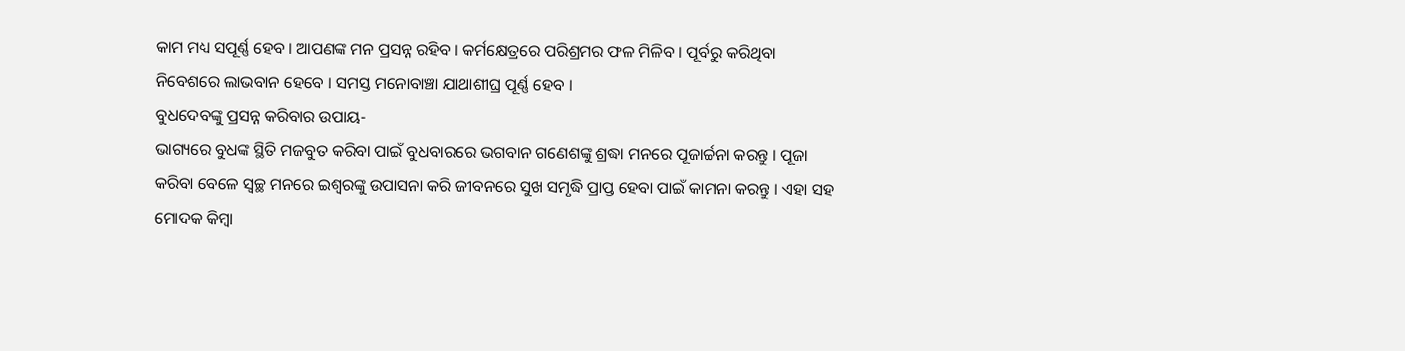କାମ ମଧ୍ୟ ସପୂର୍ଣ୍ଣ ହେବ । ଆପଣଙ୍କ ମନ ପ୍ରସନ୍ନ ରହିବ । କର୍ମକ୍ଷେତ୍ରରେ ପରିଶ୍ରମର ଫଳ ମିଳିବ । ପୂର୍ବରୁ କରିଥିବା ନିବେଶରେ ଲାଭବାନ ହେବେ । ସମସ୍ତ ମନୋବାଞ୍ଚା ଯାଥାଶୀଘ୍ର ପୂର୍ଣ୍ଣ ହେବ ।
ବୁଧଦେବଙ୍କୁ ପ୍ରସନ୍ନ କରିବାର ଉପାୟ-
ଭାଗ୍ୟରେ ବୁଧଙ୍କ ସ୍ଥିତି ମଜବୁତ କରିବା ପାଇଁ ବୁଧବାରରେ ଭଗବାନ ଗଣେଶଙ୍କୁ ଶ୍ରଦ୍ଧା ମନରେ ପୂଜାର୍ଚ୍ଚନା କରନ୍ତୁ । ପୂଜା କରିବା ବେଳେ ସ୍ୱଚ୍ଛ ମନରେ ଇଶ୍ୱରଙ୍କୁ ଉପାସନା କରି ଜୀବନରେ ସୁଖ ସମୃଦ୍ଧି ପ୍ରାପ୍ତ ହେବା ପାଇଁ କାମନା କରନ୍ତୁ । ଏହା ସହ ମୋଦକ କିମ୍ୱା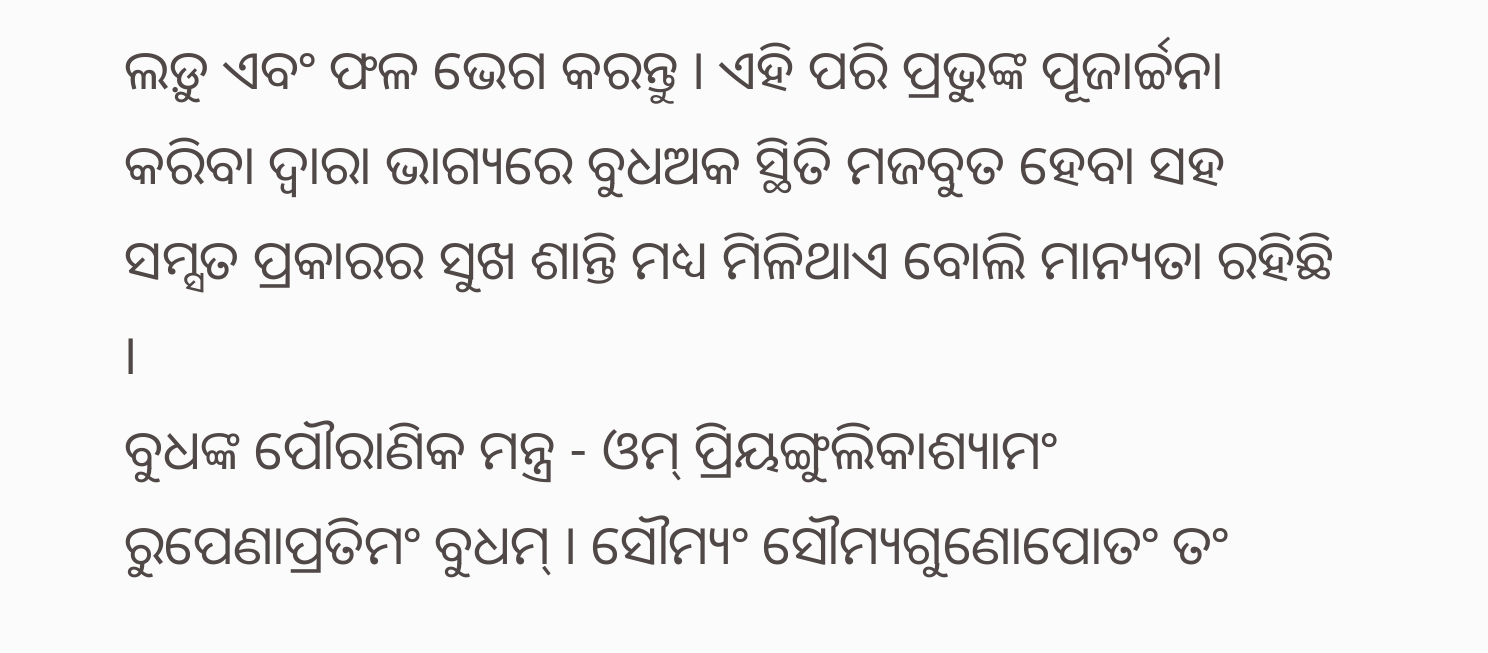ଲଡ଼ୁ ଏବଂ ଫଳ ଭେଗ କରନ୍ତୁ । ଏହି ପରି ପ୍ରଭୁଙ୍କ ପୂଜାର୍ଚ୍ଚନା କରିବା ଦ୍ୱାରା ଭାଗ୍ୟରେ ବୁଧଅକ ସ୍ଥିତି ମଜବୁତ ହେବା ସହ ସମ୍ସତ ପ୍ରକାରର ସୁଖ ଶାନ୍ତି ମଧ୍ୟ ମିଳିଥାଏ ବୋଲି ମାନ୍ୟତା ରହିଛି ।
ବୁଧଙ୍କ ପୌରାଣିକ ମନ୍ତ୍ର - ଓମ୍ ପ୍ରିୟଙ୍ଗୁଲିକାଶ୍ୟାମଂ ରୁପେଣାପ୍ରତିମଂ ବୁଧମ୍ । ସୌମ୍ୟଂ ସୌମ୍ୟଗୁଣୋପୋତଂ ତଂ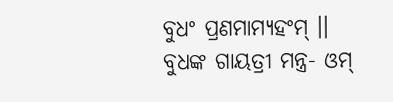ବୁଧଂ ପ୍ରଣମାମ୍ୟହଂମ୍ ।।
ବୁଧଙ୍କ ଗାୟତ୍ରୀ ମନ୍ତ୍ର- ଓମ୍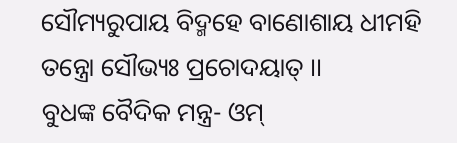ସୌମ୍ୟରୁପାୟ ବିଦ୍ମହେ ବାଣୋଶାୟ ଧୀମହି ତନ୍ତ୍ରୋ ସୌଭ୍ୟଃ ପ୍ରଚୋଦୟାତ୍ ।।
ବୁଧଙ୍କ ବୈଦିକ ମନ୍ତ୍ର- ଓମ୍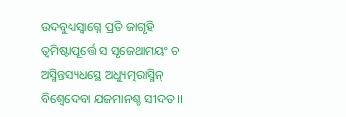ଉଦବୁଧ୍ୟସ୍ୱାଗ୍ନେ ପ୍ରତି ଜାଗୃହି ତ୍ୱମିଷ୍ଟାପୂର୍ତ୍ତେ ସ ସୃଜେଥାମୟଂ ଚ ଅସ୍ମିନ୍ତସ୍ୟଧସ୍ଥେ ଅଧ୍ୟୁତ୍ମରାସ୍ମିନ୍ ବିଶ୍ୱେଦେବା ଯଜମାନଶ୍ଚ ସୀଦତ ।।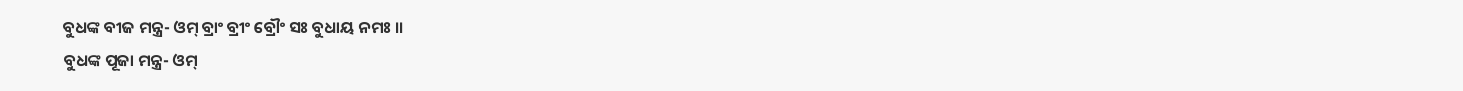ବୁଧଙ୍କ ବୀଜ ମନ୍ତ୍ର- ଓମ୍ ବ୍ରାଂ ବ୍ରୀଂ ବ୍ରୌଂ ସଃ ବୁଧାୟ ନମଃ ।।
ବୁଧଙ୍କ ପୂଜା ମନ୍ତ୍ର- ଓମ୍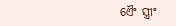ଏୈଂ ସ୍ତ୍ରୀଂ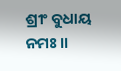ଶ୍ରୀଂ ବୁଧାୟ ନମଃ ।।